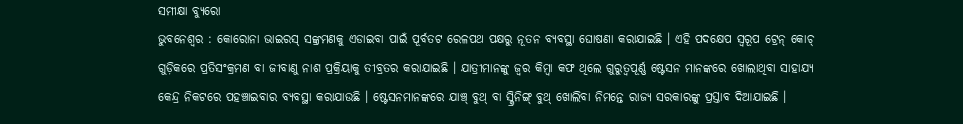ସମୀକ୍ଷା ବ୍ୟୁରୋ
ଭୁବନେଶ୍ବର : କୋରୋନା ଭାଇରସ୍ ସଙ୍କ୍ରମଣକୁ ଏଡାଇବା ପାଇଁ ପୂର୍ବତଟ ରେଳପଥ ପକ୍ଷରୁ ନୂତନ ବ୍ୟବସ୍ଥା ଘୋଷଣା କରାଯାଇଛି । ଏହି ପଦକ୍ଷେପ ସ୍ବରୂପ ଟ୍ରେନ୍ କୋଚ୍ ଗୁଡ଼ିକରେ ପ୍ରତିସଂକ୍ରମଣ ବା ଜୀବାଣୁ ନାଶ ପ୍ରକ୍ରିୟାକୁ ତୀବ୍ରତର କରାଯାଇଛି । ଯାତ୍ରୀମାନଙ୍କୁ ଜ୍ୱର କିମ୍ବା କଫ ଥିଲେ ଗୁରୁତ୍ୱପୂର୍ଣ୍ଣ ଷ୍ଟେସନ ମାନଙ୍କରେ ଖୋଲାଥିବା ସାହାଯ୍ୟ କେନ୍ଦ୍ର ନିକଟରେ ପହଞ୍ଚାଇବାର ବ୍ୟବସ୍ଥା କରାଯାଉଛି । ଷ୍ଟେସନମାନଙ୍କରେ ଯାଞ୍ଚ୍ ବୁଥ୍ ବା ସ୍କ୍ରିନିଙ୍ଗ୍ ବୁଥ୍ ଖୋଲିବା ନିମନ୍ତେ ରାଜ୍ୟ ସରକାରଙ୍କୁ ପ୍ରସ୍ତାବ ଦିଆଯାଇଛି ।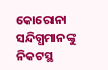କୋରୋନା ସନ୍ଦିଗ୍ଧମାନଙ୍କୁ ନିକଟସ୍ଥ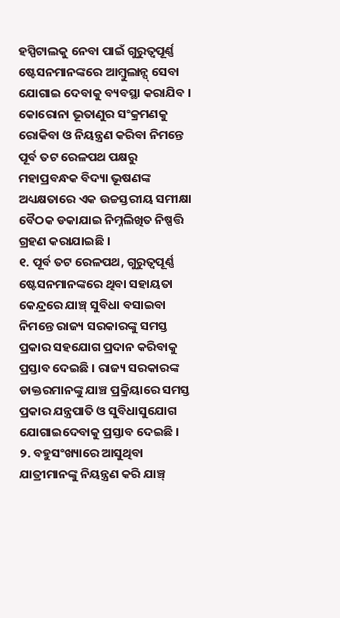ହସ୍ପିଟାଲକୁ ନେବା ପାଇଁ ଗୁରୁତ୍ୱପୂର୍ଣ୍ଣ ଷ୍ଟେସନମାନଙ୍କରେ ଆମ୍ବୁଲାନ୍ସ୍ ସେବା ଯୋଗାଇ ଦେବାକୁ ବ୍ୟବସ୍ଥା କରାଯିବ । କୋରୋନା ଭୂତାଣୁର ସଂକ୍ରମଣକୁ ରୋକିବା ଓ ନିୟନ୍ତ୍ରଣ କରିବା ନିମନ୍ତେ ପୂର୍ବ ତଟ ରେଳପଥ ପକ୍ଷରୁ ମହାପ୍ରବନ୍ଧକ ବିଦ୍ୟା ଭୂଷଣଙ୍କ ଅଧ୍ୟକ୍ଷତାରେ ଏକ ଉଚ୍ଚସ୍ତରୀୟ ସମୀକ୍ଷା ବୈଠକ ଡକାଯାଇ ନିମ୍ନଲିଖିତ ନିଷ୍ପତ୍ତି ଗ୍ରହଣ କରାଯାଇଛି ।
୧. ପୂର୍ବ ତଟ ରେଳପଥ, ଗୁରୁତ୍ୱପୂର୍ଣ୍ଣ ଷ୍ଟେସନମାନଙ୍କରେ ଥିବା ସହାୟତା କେନ୍ଦ୍ରରେ ଯାଞ୍ଚ୍ ସୁବିଧା ବସାଇବା ନିମନ୍ତେ ରାଜ୍ୟ ସରକାରଙ୍କୁ ସମସ୍ତ ପ୍ରକାର ସହଯୋଗ ପ୍ରଦାନ କରିବାକୁ ପ୍ରସ୍ତାବ ଦେଇଛି । ରାଜ୍ୟ ସରକାରଙ୍କ ଡାକ୍ତରମାନଙ୍କୁ ଯାଞ୍ଚ ପ୍ରକ୍ରିୟାରେ ସମସ୍ତ ପ୍ରକାର ଯନ୍ତ୍ରପାତି ଓ ସୁବିଧାସୁଯୋଗ ଯୋଗାଇଦେବାକୁ ପ୍ରସ୍ତାବ ଦେଇଛି ।
୨. ବହୁସଂଖ୍ୟାରେ ଆସୁଥିବା ଯାତ୍ରୀମାନଙ୍କୁ ନିୟନ୍ତ୍ରଣ କରି ଯାଞ୍ଚ୍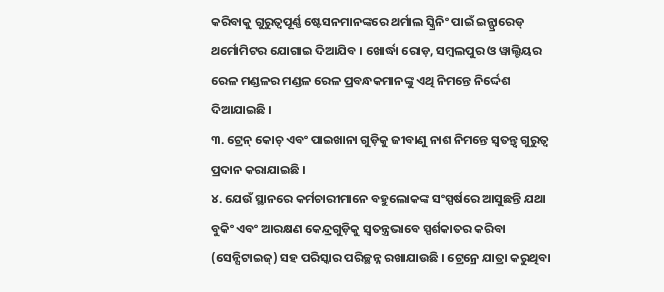କରିବାକୁ ଗୁରୁତ୍ୱପୂର୍ଣ୍ଣ ଷ୍ଟେସନମାନଙ୍କରେ ଥର୍ମାଲ ସ୍କ୍ରିନିଂ ପାଇଁ ଇନ୍ଫ୍ରାରେଡ୍ ଥର୍ମୋମିଟର ଯୋଗାଇ ଦିଆଯିବ । ଖୋର୍ଦ୍ଧା ରୋଡ଼, ସମ୍ବଲପୁର ଓ ୱାଲ୍ଟିୟର ରେଳ ମଣ୍ଡଳର ମଣ୍ଡଳ ରେଳ ପ୍ରବନ୍ଧକମାନଙ୍କୁ ଏଥି ନିମନ୍ତେ ନିର୍ଦ୍ଦେଶ ଦିଆଯାଇଛି ।
୩. ଟ୍ରେନ୍ କୋଚ୍ ଏବଂ ପାଇଖାନା ଗୁଡ଼ିକୁ ଜୀବାଣୁ ନାଶ ନିମନ୍ତେ ସ୍ୱତନ୍ତ୍ୱ ଗୁରୁତ୍ୱ ପ୍ରଦାନ କରାଯାଇଛି ।
୪. ଯେଉଁ ସ୍ଥାନରେ କର୍ମଚାରୀମାନେ ବହୁଲୋକଙ୍କ ସଂସ୍ପର୍ଷରେ ଆସୁଛନ୍ତି ଯଥା ବୁକିଂ ଏବଂ ଆରକ୍ଷଣ କେନ୍ଦ୍ରଗୁଡ଼ିକୁ ସ୍ୱତନ୍ତ୍ରଭାବେ ସ୍ପର୍ଶକାତର କରିବା (ସେନ୍ସିଟାଇଜ୍) ସହ ପରିସ୍କାର ପରିଚ୍ଛନ୍ନ ରଖାଯାଉଛି । ଟ୍ରେନ୍ରେ ଯାତ୍ରା କରୁଥିବା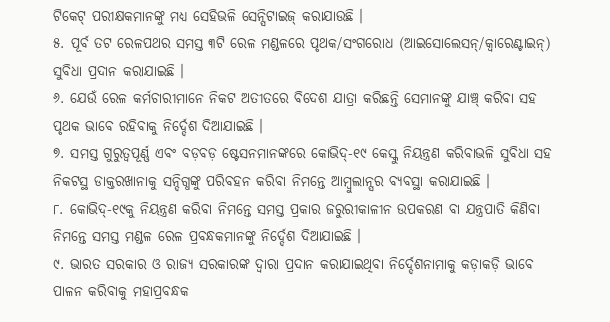ଟିକେଟ୍ ପରୀକ୍ଷକମାନଙ୍କୁ ମଧ୍ୟ ସେହିଭଳି ସେନ୍ସିଟାଇଜ୍ କରାଯାଉଛି ।
୫. ପୂର୍ବ ତଟ ରେଳପଥର ସମସ୍ତ ୩ଟି ରେଳ ମଣ୍ଡଳରେ ପୃଥକ/ସଂଗରୋଧ (ଆଇସୋଲେସନ୍/କ୍ୱାରେଣ୍ଟାଇନ୍) ସୁବିଧା ପ୍ରଦାନ କରାଯାଇଛି ।
୬. ଯେଉଁ ରେଳ କର୍ମଚାରୀମାନେ ନିକଟ ଅତୀତରେ ବିଦେଶ ଯାତ୍ରା କରିଛନ୍ତି ସେମାନଙ୍କୁ ଯାଞ୍ଚ୍ କରିବା ସହ ପୃଥକ ଭାବେ ରହିବାକୁ ନିର୍ଦ୍ଦେଶ ଦିଆଯାଇଛି ।
୭. ସମସ୍ତ ଗୁରୁତ୍ୱପୂର୍ଣ୍ଣ ଏବଂ ବଡ଼ବଡ଼ ଷ୍ଟେସନମାନଙ୍କରେ କୋଭିଦ୍-୧୯ କେସ୍କୁ ନିୟନ୍ତ୍ରଣ କରିବାଭଳି ସୁବିଧା ସହ ନିକଟସ୍ଥ ଡାକ୍ତରଖାନାକୁ ସନ୍ଦିଗ୍ଧଙ୍କୁ ପରିବହନ କରିବା ନିମନ୍ତେ ଆମ୍ବୁଲାନ୍ସର ବ୍ୟବସ୍ଥା କରାଯାଇଛି ।
୮. କୋଭିଦ୍-୧୯କୁ ନିୟନ୍ତ୍ରଣ କରିବା ନିମନ୍ତେ ସମସ୍ତ ପ୍ରକାର ଜରୁରୀକାଳୀନ ଉପକରଣ ବା ଯନ୍ତ୍ରପାତି କିଣିବା ନିମନ୍ତେ ସମସ୍ତ ମଣ୍ଡଳ ରେଳ ପ୍ରବନ୍ଧକମାନଙ୍କୁ ନିର୍ଦ୍ଦେଶ ଦିଆଯାଇଛି ।
୯. ଭାରତ ସରକାର ଓ ରାଜ୍ୟ ସରକାରଙ୍କ ଦ୍ୱାରା ପ୍ରଦାନ କରାଯାଇଥିବା ନିର୍ଦ୍ଦେଶନାମାକୁ କଡ଼ାକଡ଼ି ଭାବେ ପାଳନ କରିବାକୁ ମହାପ୍ରବନ୍ଧକ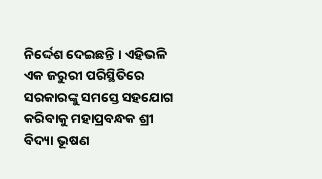ନିର୍ଦ୍ଦେଶ ଦେଇଛନ୍ତି । ଏହିଭଳି ଏକ ଜରୁରୀ ପରିସ୍ଥିତିରେ ସରକାରଙ୍କୁ ସମସ୍ତେ ସହଯୋଗ କରିବାକୁ ମହାପ୍ରବନ୍ଧକ ଶ୍ରୀ ବିଦ୍ୟା ଭୂଷଣ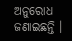ଅନୁରୋଧ ଜଣାଇଛନ୍ତି ।